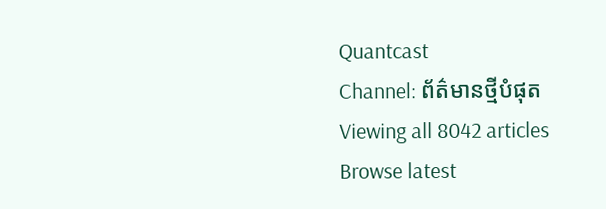Quantcast
Channel: ព័ត៌មានថ្មីបំផុត
Viewing all 8042 articles
Browse latest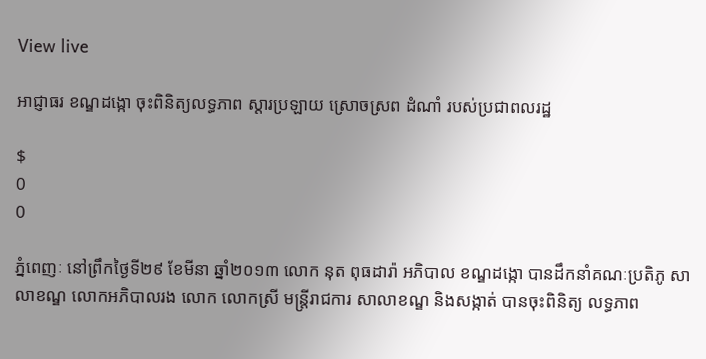View live

អាជ្ញាធរ ខណ្ឌដង្កោ ចុះពិនិត្យលទ្ធភាព ស្តារប្រឡាយ ស្រោចស្រព ដំណាំ របស់ប្រជាពលរដ្ឋ

$
0
0

ភ្នំពេញៈ នៅព្រឹកថ្ងៃទី២៩ ខែមីនា ឆ្នាំ២០១៣ លោក នុត ពុធដារ៉ា អភិបាល ខណ្ឌដង្កោ បានដឹកនាំគណៈប្រតិភូ សាលាខណ្ឌ លោកអភិបាលរង លោក លោកស្រី មន្ត្រីរាជការ សាលាខណ្ឌ និងសង្កាត់ បានចុះពិនិត្យ លទ្ធភាព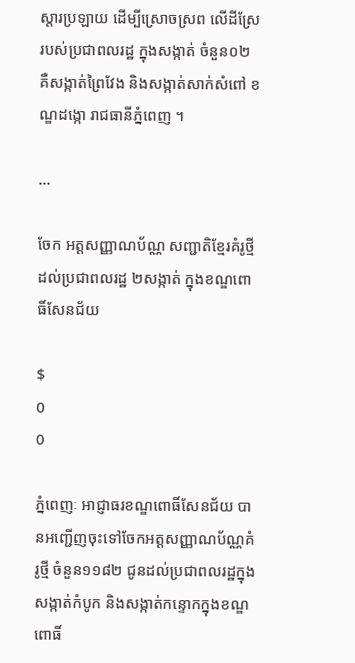ស្តារប្រឡាយ ដើម្បីស្រោចស្រព លើដីស្រែ របស់ប្រជាពលរដ្ឋ ក្នុងសង្កាត់ ចំនួន០២ គឺសង្កាត់ព្រៃវែង និងសង្កាត់សាក់សំពៅ ខណ្ឌដង្កោ រាជធានីភ្នំពេញ ។

...

ចែក អត្តសញ្ញាណប័ណ្ណ សញ្ជាតិខ្មែរគំរូថ្មី ដល់ប្រជាពលរដ្ឋ ២សង្កាត់ ក្នុងខណ្ឌពោធិ៍សែនជ័យ

$
0
0

ភ្នំពេញៈ អាជ្ញាធរខណ្ឌពោធិ៍សែនជ័យ បានអញ្ជើញចុះទៅចែកអត្តសញ្ញាណប័ណ្ណគំរូថ្មី ចំនួន១១៨២ ជូនដល់ប្រជាពលរដ្ឋក្នុង សង្កាត់កំបូក និងសង្កាត់កន្ទោកក្នុងខណ្ឌពោធិ៍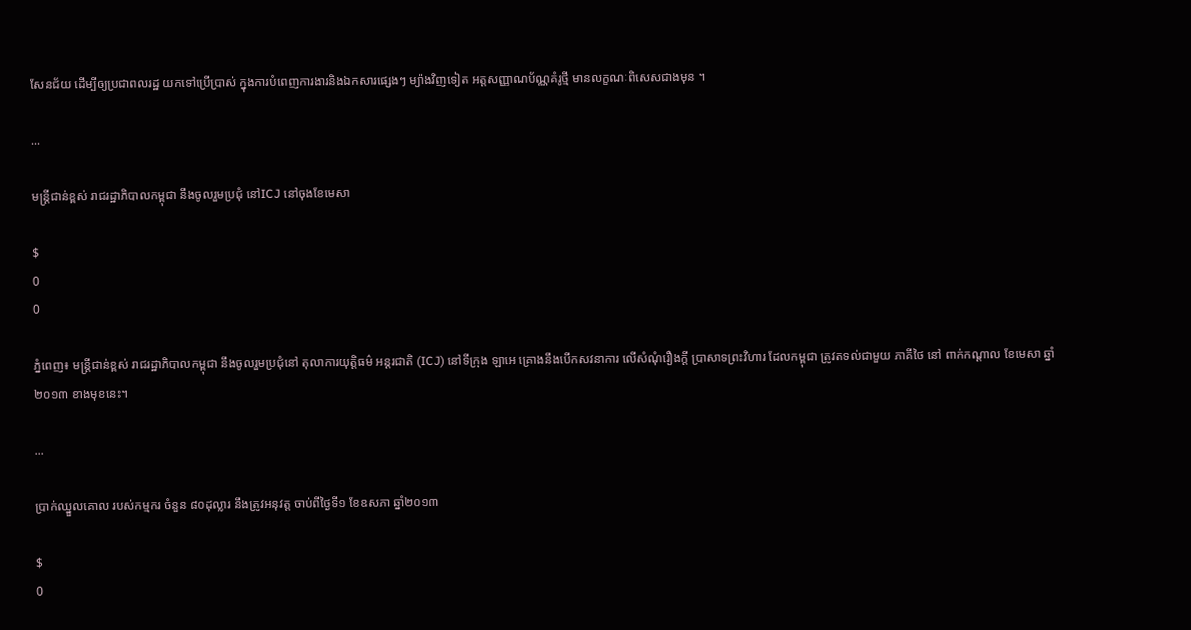សែនជ័យ ដើម្បីឲ្យប្រជាពលរដ្ឋ យកទៅប្រើប្រាស់ ក្នុងការបំពេញការងារនិងឯកសារផ្សេងៗ ម្យ៉ាងវិញទៀត អត្តសញ្ញាណប័ណ្ណគំរូថ្មី មានលក្ខណៈពិសេសជាងមុន ។

...

មន្ត្រីជាន់ខ្ពស់ រាជរដ្ឋាភិបាលកម្ពុជា នឹងចូលរួមប្រជុំ នៅICJ នៅចុងខែមេសា

$
0
0

ភ្នំពេញ៖ មន្ត្រីជាន់ខ្ពស់ រាជរដ្ឋាភិបាលកម្ពុជា នឹងចូលរួមប្រជុំនៅ តុលាការយុត្តិធម៌ អន្តរជាតិ (ICJ) នៅទីក្រុង ឡាអេ គ្រោងនឹងបើកសវនាការ លើសំណុំរឿងក្ដី ប្រាសាទព្រះវិហារ ដែលកម្ពុជា ត្រូវតទល់ជាមួយ ភាគីថៃ នៅ ពាក់កណ្ដាល ខែមេសា ឆ្នាំ២០១៣ ខាងមុខនេះ។

...

ប្រាក់ឈ្នួលគោល របស់កម្មករ ចំនួន ៨០ដុល្លារ នឹងត្រូវអនុវត្ត ចាប់ពីថ្ងៃទី១ ខែឧសភា ឆ្នាំ២០១៣

$
0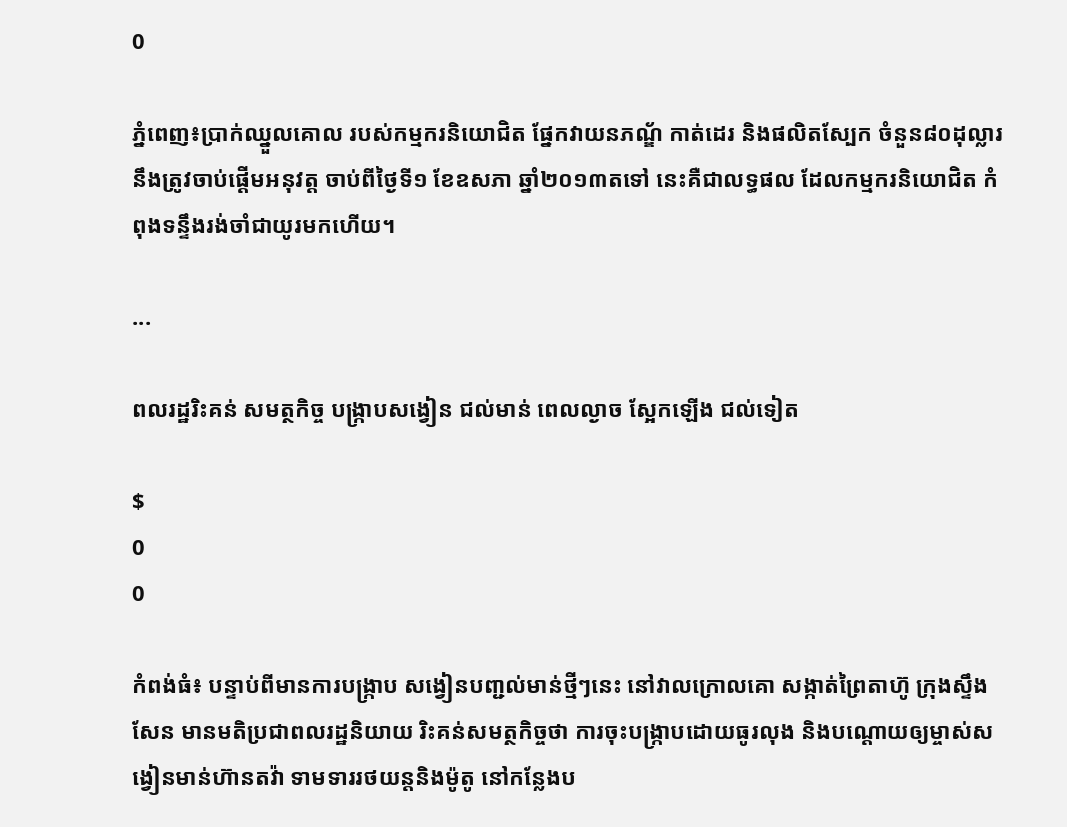0

ភ្នំពេញ៖ប្រាក់ឈ្នួលគោល របស់កម្មករនិយោជិត ផ្នែកវាយនភណ្ឌ័ កាត់ដេរ និងផលិតស្បែក ចំនួន៨០ដុល្លារ នឹងត្រូវចាប់ផ្តើមអនុវត្ត ចាប់ពីថ្ងៃទី១ ខែឧសភា ឆ្នាំ២០១៣តទៅ នេះគឺជាលទ្ធផល ដែលកម្មករនិយោជិត កំពុងទន្ទឹងរង់ចាំជាយូរមកហើយ។

...

ពលរដ្ឋរិះគន់ សមត្ថកិច្ច បង្រ្កាបសង្វៀន ជល់មាន់ ពេលល្ងាច សែ្អកឡើង ជល់ទៀត

$
0
0

កំពង់ធំ៖ បន្ទាប់ពីមានការបង្ក្រាប សង្វៀនបពា្ជល់មាន់ថ្មីៗនេះ នៅវាលក្រោលគោ សង្កាត់ព្រៃតាហ៊ូ ក្រុងស្ទឹងសែន មានមតិប្រជាពលរដ្ឋនិយាយ រិះគន់សមត្ថកិច្ចថា ការចុះបង្រ្កាបដោយធូរលុង និងបណ្តោយឲ្យម្ចាស់សង្វៀនមាន់ហ៊ានតវ៉ា ទាមទាររថយន្តនិងម៉ូតូ នៅកន្លែងប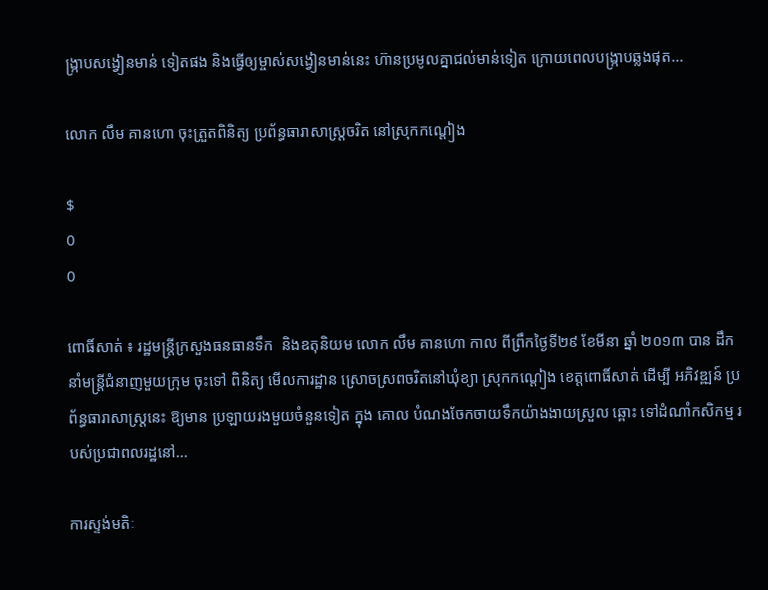ង្ក្រាបសង្វៀនមាន់ ទៀតផង និងធ្វើឲ្យម្ចាស់សង្វៀនមាន់នេះ ហ៊ានប្រមូលគ្នាជល់មាន់ទៀត ក្រោយពេលបង្ក្រាបឆ្លងផុត...

លោក លឹម គានហោ ចុះត្រួតពិនិត្យ ប្រព័ន្ធធារាសាស្ដ្រចរិត នៅស្រុកកណ្ដៀង

$
0
0

ពោធិ៍សាត់ ៖ រដ្ឋមន្ដ្រីក្រសួងធនធានទឹក  និងឧតុនិយម លោក លឹម គានហោ កាល ពីព្រឹកថ្ងៃទី២៩ ខែមីនា ឆ្នាំ ២០១៣ បាន ដឹកនាំមន្ដ្រីជំនាញមួយក្រុម ចុះទៅ ពិនិត្យ មើលការដ្ឋាន ស្រោចស្រពចរិតនៅឃុំខ្យា ស្រុកកណ្ដៀង ខេត្ដពោធិ៍សាត់ ដើម្បី អភិវឌ្ឍន៍ ប្រព័ន្ធធារាសាស្ដ្រនេះ ឱ្យមាន ប្រឡាយរងមួយចំនួនទៀត ក្នុង គោល បំណងចែកចាយទឹកយ៉ាងងាយស្រួល ឆ្ពោះ ទៅដំណាំកសិកម្ម របស់ប្រជាពលរដ្ឋនៅ...

ការស្ទង់មតិៈ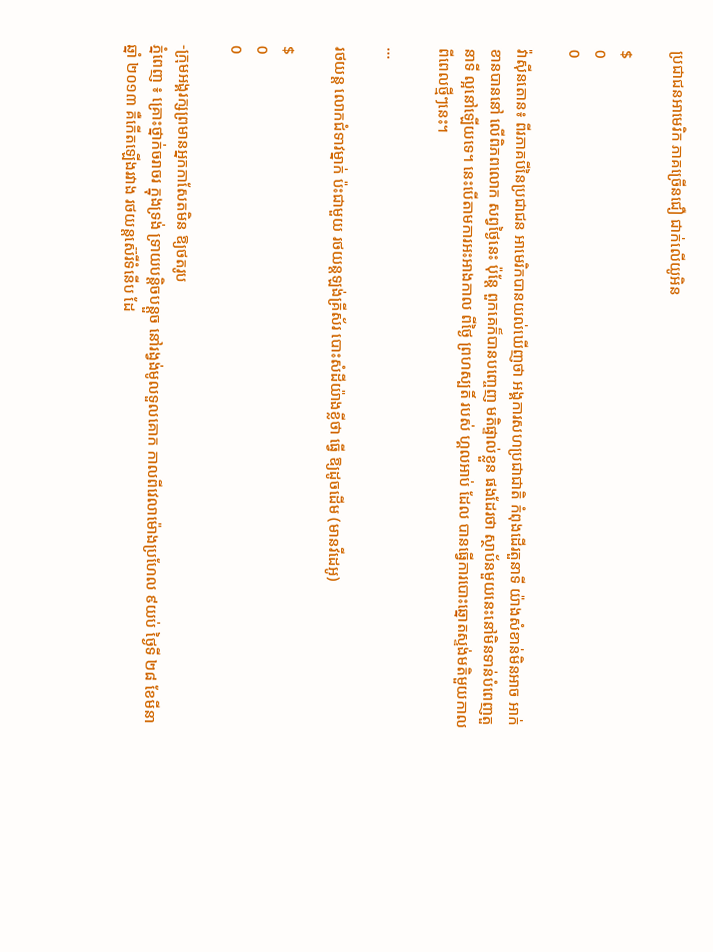ប្រជាជនអាមេរិក ភាគច្រើនជឿ ជាក់លើយូអិន

$
0
0

វ៉ាស៊ីនតោន៖ ពីរភាគបីនៃប្រជាជន អាមេរិកបានយល់ឃើញថា អង្គការសហប្រជាជាតិ កំពុងដើរតួនាទី យ៉ាងសំខាន់មិនអាច អាក់ខានបាននៅ លើពិភពលោក សព្វថ្ងៃនេះ ប៉ុន្តែ ពួកគេក៏បានបញ្ចេញ មតិផ្ទាល់ខ្លួន ផងដែរថា ស្ថាប័នមួយនេះនៅមិនទាន់បំពេញតួនាទី ល្អនៅឡើយទេ។ នេះបើតាមការអះអាងកាល ពីថ្ងៃ ព្រហស្បតិ៍ របស់ ហ្គលអាប់ ដែល បានធ្វើការបោះឆ្នោតស្ទង់មតិមួយកាលពីពេលថ្មីៗនេះ។

...

រថយន្ដ លោកជំទាវម្នាក់ ប៉ះជាមួយ រថយន្ដឡង់គ្រីស័រ បោះសំដីយ៉ាងខ្លីថា ធ្វើ ឱ្យដូចដើម (មានវីដេអូ)

$
0
0

-ក្រុមអង្គរក្សព្រមានអ្នកកាសែតមិន ឱ្យថតរូប
ភ្នំពេញ ៖ គ្រោះថ្នាក់ចរាចរ ក្នុងទ្រង់ ទ្រាយបន្ដិចបន្ដួច នៅរង្វង់មូលទួលគោក កាលពីវេលាម៉ោងប្រហែល ៩យប់ ថ្ងៃទី ២៨ ខែមីនា ឆ្នាំ ២០១៣ គឺកើតឡើងរវាង រថយន្ដស៊េរីទំនើប ដែ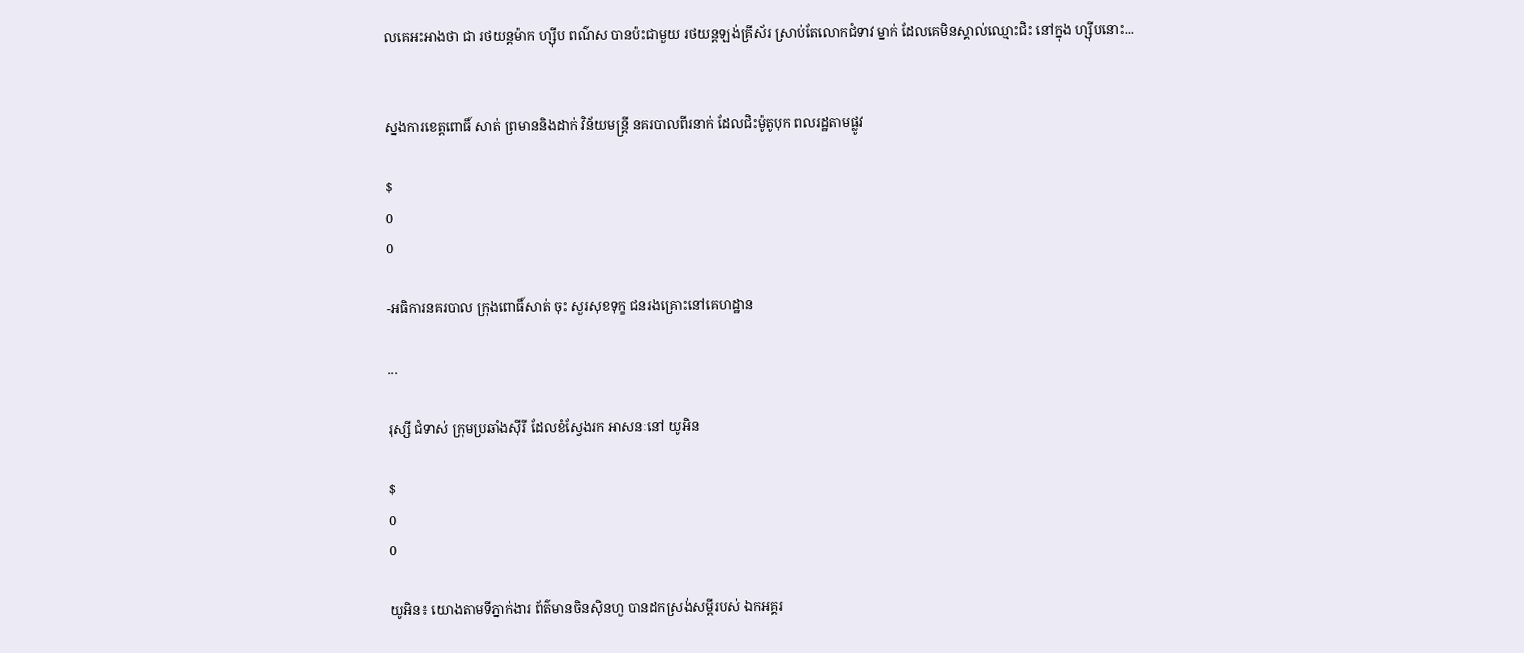លគេអះអាងថា ជា រថយន្ដម៉ាក ហ្ស៊ីប ពណ៌ស បានប៉ះជាមួយ រថយន្ដឡង់គ្រីស័រ ស្រាប់តែលោកជំទាវ ម្នាក់ ដែលគេមិនស្គាល់ឈ្មោះជិះ នៅក្នុង ហ្ស៊ីបនោះ...


ស្នងការខេត្ដពោធិ៍ សាត់ ព្រមាននិងដាក់ វិន័យមន្ដ្រី នគរបាលពីរនាក់ ដែលជិះម៉ូតូបុក ពលរដ្ឋតាមផ្លូវ

$
0
0

-អធិការនគរបាល ក្រុងពោធិ៍សាត់ ចុះ សួរសុខទុក្ខ ជនរងគ្រោះនៅគេហដ្ឋាន

...

រុស្សី ជំទាស់ ក្រុមប្រឆាំងស៊ីរី ដែលខំស្វែងរក អាសនៈនៅ យូអិន

$
0
0

យូអិន៖ យោងតាមទីភ្នាក់ងារ ព័ត៌មានចិនស៊ិនហួ បានដកស្រង់សម្តីរបស់ ឯកអគ្គរ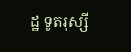ដ្ឋ ទូតរុស្សី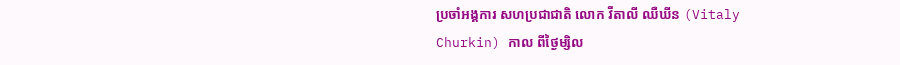ប្រចាំអង្គការ សហប្រជាជាតិ លោក វីតាលី ឈឺឃីន (Vitaly Churkin) កាល ពីថ្ងៃម្សិល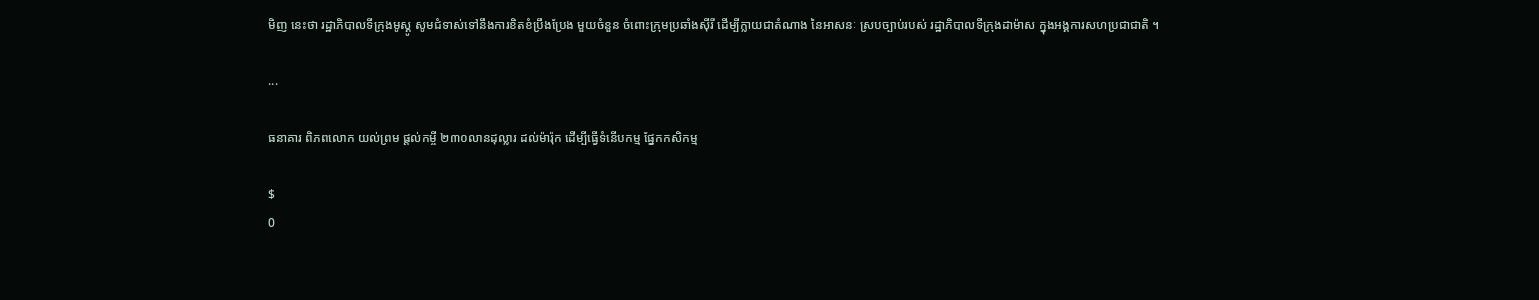មិញ នេះថា រដ្ឋាភិបាលទីក្រុងមូស្គូ សូមជំទាស់ទៅនឹងការខិតខំប្រឹងប្រែង មួយចំនួន ចំពោះក្រុមប្រឆាំងស៊ីរី ដើម្បីក្លាយជាតំណាង នៃអាសនៈ ស្របច្បាប់របស់ រដ្ឋាភិបាលទីក្រុងដាម៉ាស ក្នុងអង្គការសហប្រជាជាតិ ។

...

ធនាគារ ពិភពលោក យល់ព្រម ផ្តល់កម្ចី ២៣០លានដុល្លារ ដល់ម៉ារ៉ុក ដើម្បីធ្វើទំនើបកម្ម ផ្នែកកសិកម្ម

$
0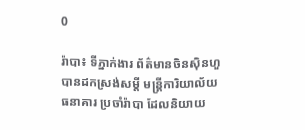0

រ៉ាបា៖ ទីភ្នាក់ងារ ព័ត៌មានចិនស៊ិនហួ បានដកស្រង់សម្តី មន្ត្រីការិយាល័យធនាគារ ប្រចាំរ៉ាបា ដែលនិយាយ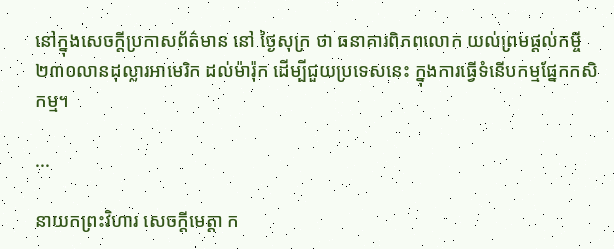នៅក្នុងសេចក្តីប្រកាសព័ត៌មាន នៅ ថ្ងៃសុក្រ ថា ធនាគារពិភពលោក យល់ព្រមផ្តល់កម្ចី ២៣០លានដុល្លារអាមេរិក ដល់ម៉ារ៉ុក ដើម្បីជួយប្រទេសនេះ ក្នុងការធ្វើទំនើបកម្មផ្នែកកសិកម្ម។

...

នាយកព្រះវិហារ សេចក្ដីមេត្ដា ក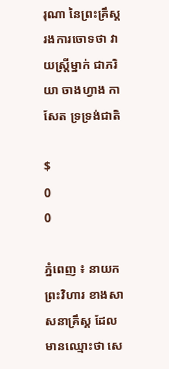រុណា នៃព្រះគ្រឹស្គ រងការចោទថា វាយស្ដ្រីម្នាក់ ជាភរិយា ចាងហ្វាង កាសែត ទ្រទ្រង់ជាតិ

$
0
0

ភ្នំពេញ ៖ នាយកព្រះវិហារ ខាងសាសនាគ្រឹស្គ ដែលមានឈ្មោះថា សេ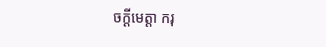ចក្ដីមេត្ដា ករុ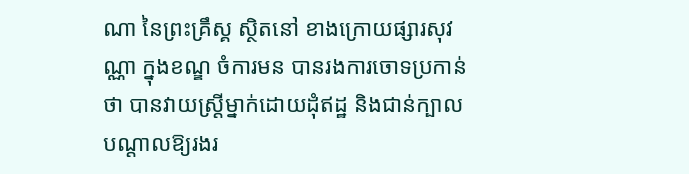ណា នៃព្រះគ្រឹស្គ ស្ថិតនៅ ខាងក្រោយផ្សារសុវណ្ណា ក្នុងខណ្ឌ ចំការមន បានរងការចោទប្រកាន់ថា បានវាយស្ដ្រីម្នាក់ដោយដុំឥដ្ឋ និងជាន់ក្បាល បណ្ដាលឱ្យរងរ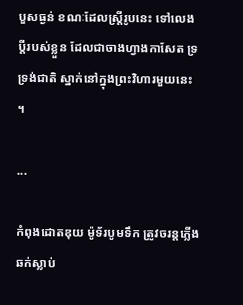បួសធ្ងន់ ខណៈដែលស្ដ្រីរូបនេះ ទៅលេងប្ដីរបស់ខ្លួន ដែលជាចាងហ្វាងកាសែត ទ្រទ្រង់ជាតិ ស្នាក់នៅក្នុងព្រះវិហារមួយនេះ ។

...

កំពុងដោតឌុយ ម៉ូទ័របូមទឹក ត្រូវចរន្តភ្លើងឆក់ស្លាប់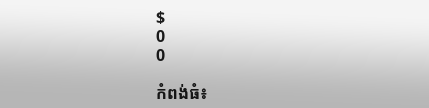$
0
0

កំពង់ធំ៖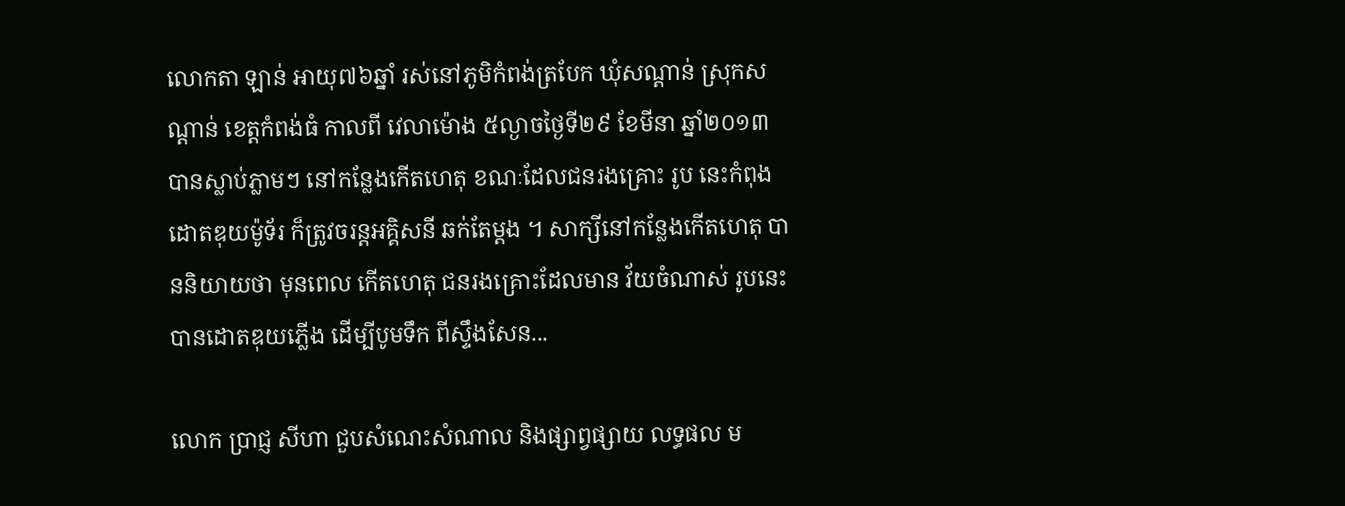លោកតា ឡាន់ អាយុ៧៦ឆ្នាំ រស់នៅភូមិកំពង់ត្របែក ឃុំសណ្តាន់ ស្រុកសណ្តាន់ ខេត្តកំពង់ធំ កាលពី វេលាម៉ោង ៥ល្ងាចថ្ងៃទី២៩ ខែមីនា ឆ្នាំ២០១៣ បានស្លាប់ភ្លាមៗ នៅកន្លែងកើតហេតុ ខណៈដែលជនរងគ្រោះ រូប នេះកំពុងដោតឌុយម៉ូទ័រ ក៏ត្រូវចរន្តអគ្គិសនី ឆក់តែម្តង ។ សាក្សីនៅកន្លែងកើតហេតុ បាននិយាយថា មុនពេល កើតហេតុ ជនរងគ្រោះដែលមាន វ័យចំណាស់ រូបនេះ បានដោតឌុយភ្លើង ដើម្បីបូមទឹក ពីស្ទឹងសែន...

លោក ប្រាជ្ញ សីហា ជួបសំណេះសំណាល និងផ្សាព្វផ្សាយ លទ្ធផល ម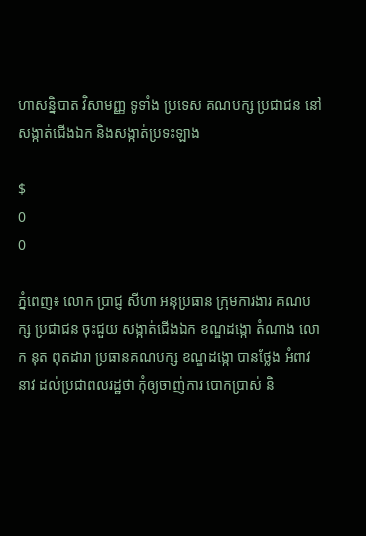ហាសន្និបាត វិសាមញ្ញ ទូទាំង ប្រទេស គណបក្ស ប្រជាជន នៅសង្កាត់ជើងឯក និងសង្កាត់ប្រទះឡាង

$
0
0

ភ្នំពេញ៖ លោក ប្រាជ្ញ សីហា អនុប្រធាន ក្រុមការងារ គណបក្ស ប្រជាជន ចុះជួយ សង្កាត់ជើងឯក ខណ្ឌដង្កោ តំណាង លោក នុត ពុតដារា ប្រធានគណបក្ស ខណ្ឌដង្កោ បានថ្លែង អំពាវនាវ ដល់ប្រជាពលរដ្ឋថា កុំឲ្យចាញ់ការ បោកប្រាស់ និ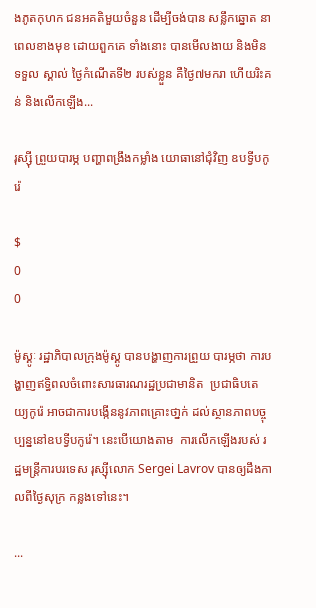ងភូតកុហក ជនអគតិមួយចំនួន ដើម្បីចង់បាន សន្លឹកឆ្នោត នាពេលខាងមុខ ដោយពួកគេ ទាំងនោះ បានមើលងាយ និងមិនទទួល ស្គាល់ ថ្ងៃកំណើតទី២ របស់ខ្លួន គឺថ្ងៃ៧មករា ហើយរិះគន់ និងលើកឡើង...

រុស្ស៊ី ព្រួយបារម្ភ បញ្ហាពង្រឹងកម្លាំង យោធានៅជុំវិញ ឧបទ្វីបកូរ៉េ

$
0
0

ម៉ូស្គូៈ រដ្ឋាភិបាលក្រុងម៉ូស្គូ បានបង្ហាញការព្រួយ បារម្ភថា ការបង្ហាញឥទ្ធិពលចំពោះសារធារណរដ្ឋប្រជាមានិត  ប្រជាធិបតេយ្យកូរ៉េ អាចជាការបង្កើននូវភាពគ្រោះថា្នក់ ដល់ស្ថានភាពបច្ចុប្បន្ននៅឧបទ្វីបកូរ៉េ។ នេះបើយោងតាម  ការលើកឡើងរបស់ រដ្ឋមន្ត្រីការបរទេស រុស្ស៊ីលោក Sergei Lavrov បានឲ្យដឹងកាលពីថ្ងៃសុក្រ កន្លងទៅនេះ។

...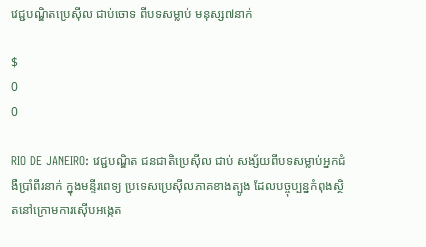វេជ្ជបណ្ឌិតប្រេស៊ីល ជាប់ចោទ ពីបទសម្លាប់ មនុស្ស៧នាក់

$
0
0

RIO DE JANEIRO: វេជ្ជបណ្ឌិត ជនជាតិប្រេស៊ីល ជាប់ សង្ស័យពីបទសម្លាប់អ្នកជំងឺប្រាំពីរនាក់ ក្នុងមន្ទីរពេទ្យ ប្រទេសប្រេស៊ីលភាគខាងត្បូង ដែលបច្ចុប្បន្នកំពុងស្ថិតនៅក្រោមការស៊ើបអង្កេត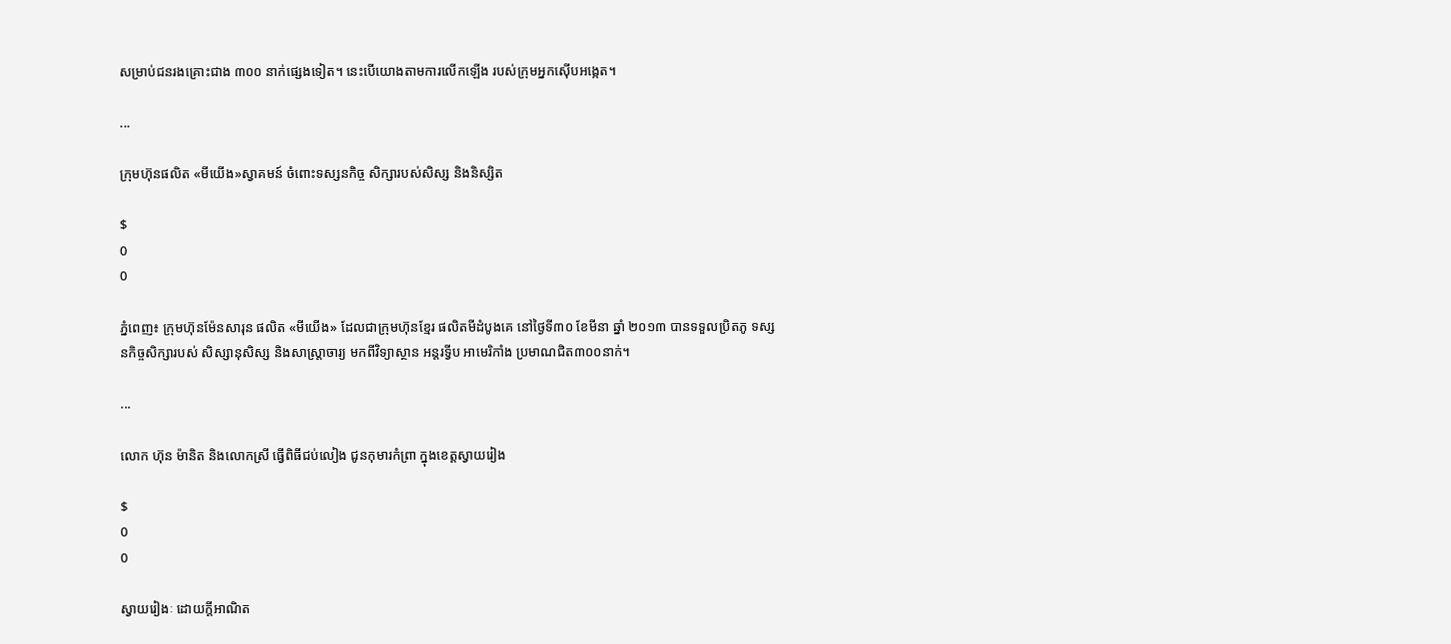សម្រាប់ជនរងគ្រោះជាង ៣០០ នាក់ផ្សេងទៀត។ នេះបើយោងតាមការលើកឡើង របស់ក្រុមអ្នកស៊ើបអង្កេត។

...

ក្រុមហ៊ុនផលិត «មីយើង»ស្វាគមន៍ ចំពោះទស្សនកិច្ច សិក្សារបស់សិស្ស និងនិស្សិត

$
0
0

ភ្នំពេញ៖ ក្រុមហ៊ុនម៉ែនសារុន ផលិត «មីយើង» ដែលជាក្រុមហ៊ុនខ្មែរ ផលិតមីដំបូងគេ នៅថ្ងៃទី៣០ ខែមីនា ឆ្នាំ ២០១៣ បានទទួលប្រិតភូ ទស្សនកិច្ចសិក្សារបស់ សិស្សានុសិស្ស និងសាស្ត្រាចារ្យ មកពីវិទ្យាស្ថាន អន្តរទ្វីប អាមេរិកាំង ប្រមាណជិត៣០០នាក់។

...

លោក ហ៊ុន ម៉ានិត និងលោកស្រី ធ្វើពិធីជប់លៀង ជូនកុមារកំព្រា ក្នុងខេត្តស្វាយរៀង

$
0
0

ស្វាយរៀងៈ ដោយក្ដីអាណិត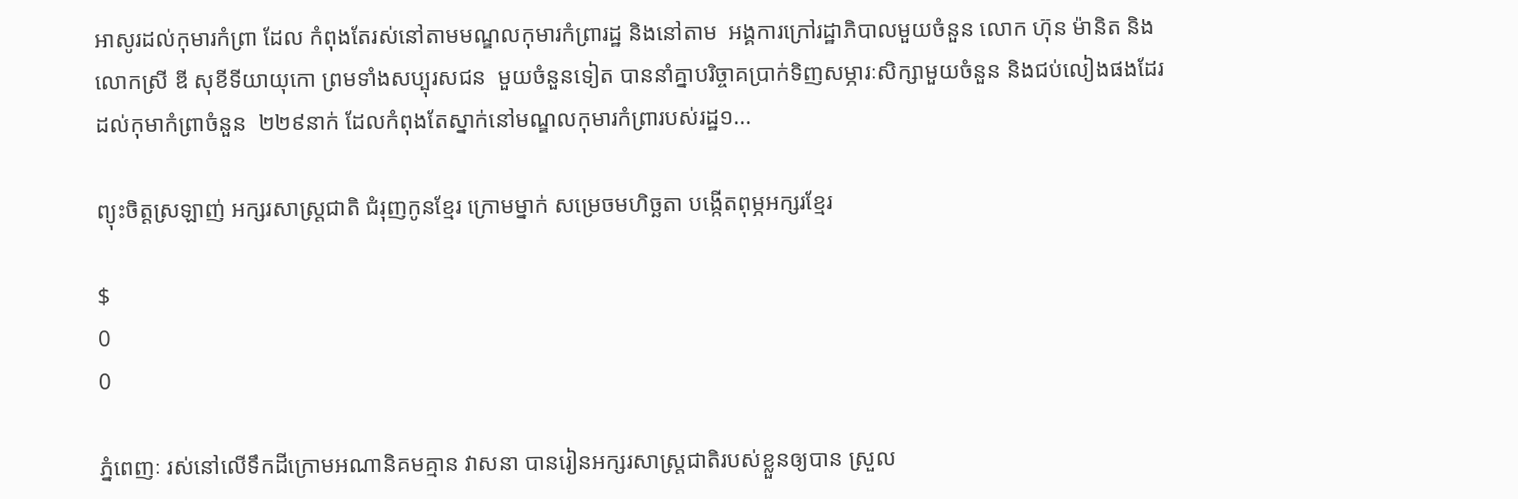អាសូរដល់កុមារកំព្រា ដែល កំពុងតែរស់នៅតាមមណ្ឌលកុមារកំព្រារដ្ឋ និងនៅតាម  អង្គការក្រៅរដ្ឋាភិបាលមួយចំនួន លោក ហ៊ុន ម៉ានិត និងលោកស្រី ឌី សុខីទីយាយុកោ ព្រមទាំងសប្បុរសជន  មួយចំនួនទៀត បាននាំគ្នាបរិច្ចាគប្រាក់ទិញសម្ភារៈសិក្សាមួយចំនួន និងជប់លៀងផងដែរ ដល់កុមាកំព្រាចំនួន  ២២៩នាក់ ដែលកំពុងតែស្នាក់នៅមណ្ឌលកុមារកំព្រារបស់រដ្ឋ១...

ព្យុះចិត្តស្រឡាញ់ អក្សរសាស្រ្តជាតិ ជំរុញកូនខ្មែរ ក្រោមម្នាក់ សម្រេចមហិច្ឆតា បង្កើតពុម្ភអក្សរខ្មែរ

$
0
0

ភ្នំពេញៈ រស់នៅលើទឹកដីក្រោមអណានិគមគ្មាន វាសនា បានរៀនអក្សរសាស្រ្តជាតិរបស់ខ្លួនឲ្យបាន ស្រួល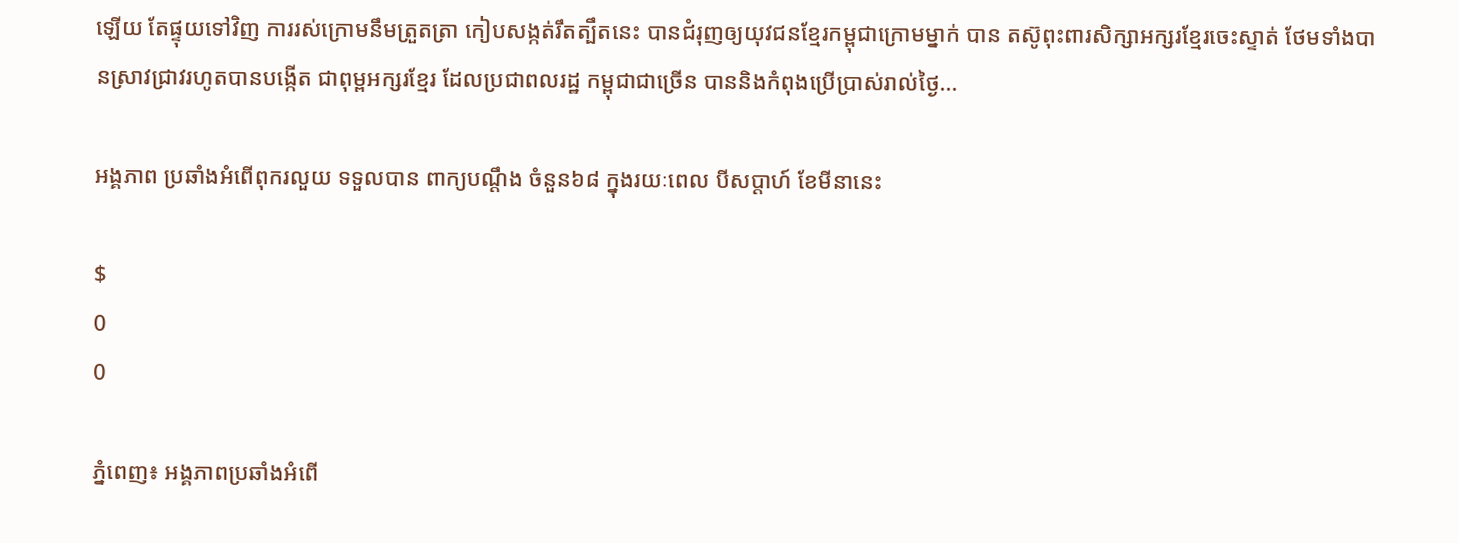ឡើយ តែផ្ទុយទៅវិញ ការរស់ក្រោមនឹមត្រួតត្រា កៀបសង្កត់រឹតត្បឹតនេះ បានជំរុញឲ្យយុវជនខ្មែរកម្ពុជាក្រោមម្នាក់ បាន តស៊ូពុះពារសិក្សាអក្សរខ្មែរចេះស្ទាត់ ថែមទាំងបានស្រាវជ្រាវរហូតបានបង្កើត ជាពុម្ពអក្សរខ្មែរ ដែលប្រជាពលរដ្ឋ កម្ពុជាជាច្រើន បាននិងកំពុងប្រើប្រាស់រាល់ថ្ងៃ...

អង្គភាព ប្រឆាំងអំពើពុករលួយ ទទួលបាន ពាក្យបណ្តឹង ចំនួន៦៨ ក្នុងរយៈពេល បីសប្តាហ៍ ខែមីនានេះ

$
0
0

ភ្នំពេញ៖ អង្គភាពប្រឆាំងអំពើ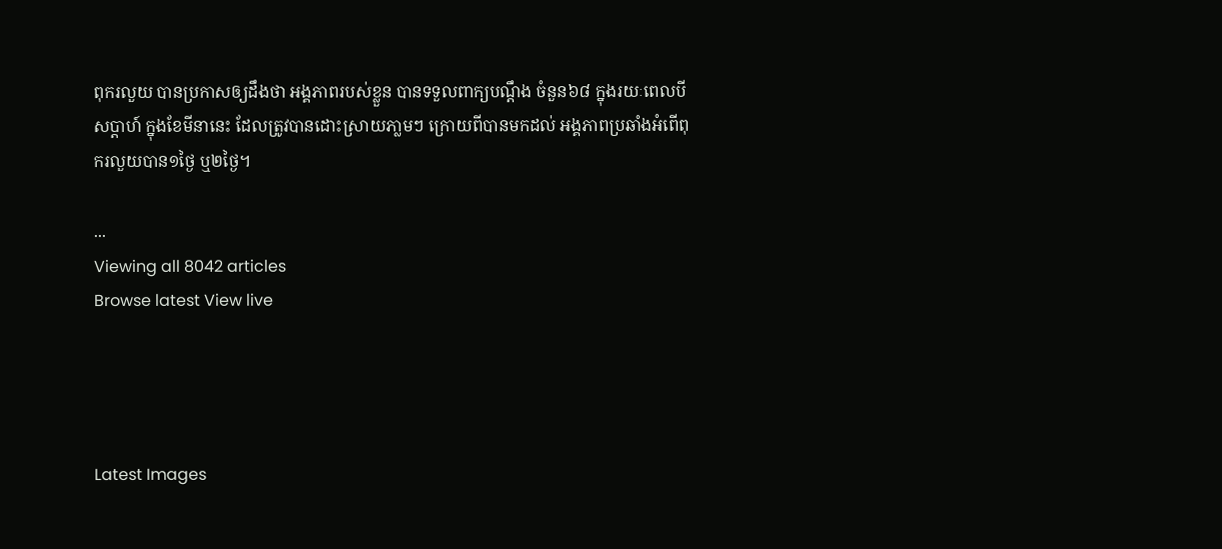ពុករលួយ បានប្រកាសឲ្យដឹងថា អង្គភាពរបស់ខ្លួន បានទទួលពាក្យបណ្តឹង ចំនួន៦៨ ក្នុងរយៈពេលបីសប្តាហ៍ ក្នុងខែមីនានេះ ដែលត្រូវបានដោះស្រាយភា្លមៗ ក្រោយពីបានមកដល់ អង្គភាពប្រឆាំងអំពើពុករលួយបាន១ថ្ងៃ ឬ២ថ្ងៃ។

...
Viewing all 8042 articles
Browse latest View live




Latest Images